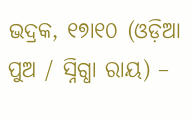ଭଦ୍ରକ, ୧୭ା୧୦ (ଓଡ଼ିଆ ପୁଅ / ସ୍ନିଗ୍ଧା ରାୟ) –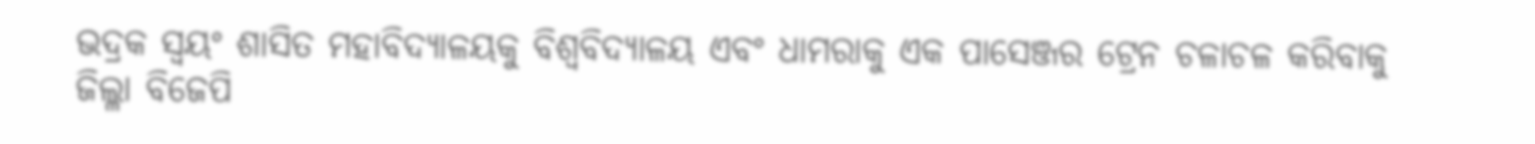ଭଦ୍ରକ ସ୍ୱୟଂ ଶାସିତ ମହାବିଦ୍ୟାଳୟକୁ ବିଶ୍ୱବିଦ୍ୟାଳୟ ଏବଂ ଧାମରାକୁ ଏକ ପାସେଞ୍ଜର ଟ୍ରେନ ଚଳାଚଳ କରିବାକୁ ଜିଲ୍ଳା ବିଜେପି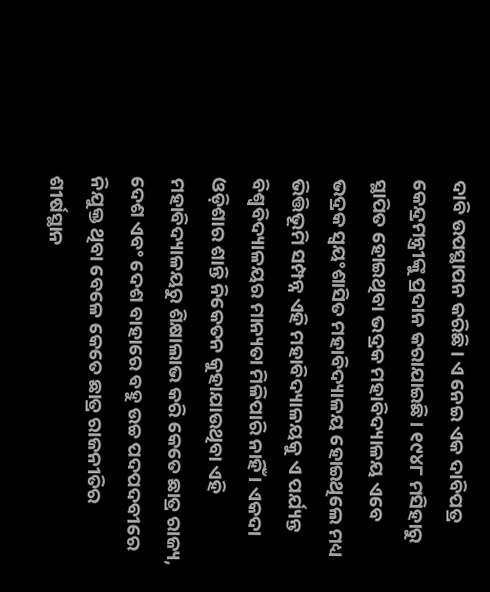ଦାବି ଉପସ୍ଥାପନ କରିଛି । ଏ ନେଇ ଏକ ଦାବିପତ୍ର କେନ୍ଦ୍ରମନ୍ତ୍ରୀଙ୍କୁ ପ୍ରଦାନ କରାଯାଇଛି । ୧୯୪୮ ମସିହାରୁ ସ୍ଥାପିତ ହୋଇଥିବା ଭଦ୍ରକ ମହାବିଦ୍ୟାଳୟ ଏବେ ଭଦ୍ରକ ସ୍ୱୟଂଶାସିତ ମହାବିଦ୍ୟାଳୟ ହୋଇଥିଲେ ମଧ୍ୟ ଭିତ୍ତିଭୂମି ସମ୍ପନ୍ନ ଏହି ମହାବିଦ୍ୟାଳୟକୁ ଏ ପର୍ଯ୍ୟନ୍ତ ବିଶ୍ୱବିଦ୍ୟାଳୟର ମାନ୍ୟତା ମିଳିପାରି ନାହିଁ । ଏକଦା ଓଡ଼ିଶାର ଶାନ୍ତି ନିକେତନ କୁହାଯାଉଥିବା ଏହି ମହାବିଦ୍ୟାଳୟରୁ ଶିକ୍ଷାଲାଭ କରି କେତେ ଛାତ୍ର ରାଜ୍ୟ, ଦେଶ ଏବଂ ଦେଶ ବାହାରେ ବହୁ ଉଚ୍ଚ ପଦପଦବୀରେ ନିଯୁକ୍ତ ଥିବା ବେଳେ କେତେ ଛାତ୍ର ରାଜନୀତିର ଶୀର୍ଷସ୍ଥାନ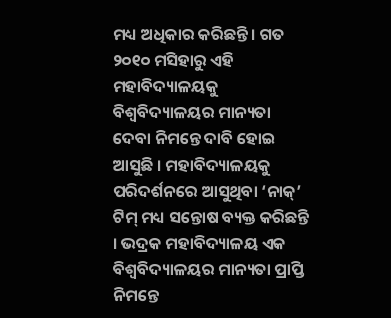ମଧ୍ୟ ଅଧିକାର କରିଛନ୍ତି । ଗତ ୨୦୧୦ ମସିହାରୁ ଏହି ମହାବିଦ୍ୟାଳୟକୁ ବିଶ୍ୱବିଦ୍ୟାଳୟର ମାନ୍ୟତା ଦେବା ନିମନ୍ତେ ଦାବି ହୋଇ ଆସୁଛି । ମହାବିଦ୍ୟାଳୟକୁ ପରିଦର୍ଶନରେ ଆସୁଥିବା ‘ନାକ୍’ ଟିମ୍ ମଧ୍ୟ ସନ୍ତୋଷ ବ୍ୟକ୍ତ କରିଛନ୍ତି । ଭଦ୍ରକ ମହାବିଦ୍ୟାଳୟ ଏକ ବିଶ୍ୱବିଦ୍ୟାଳୟର ମାନ୍ୟତା ପ୍ରାପ୍ତି ନିମନ୍ତେ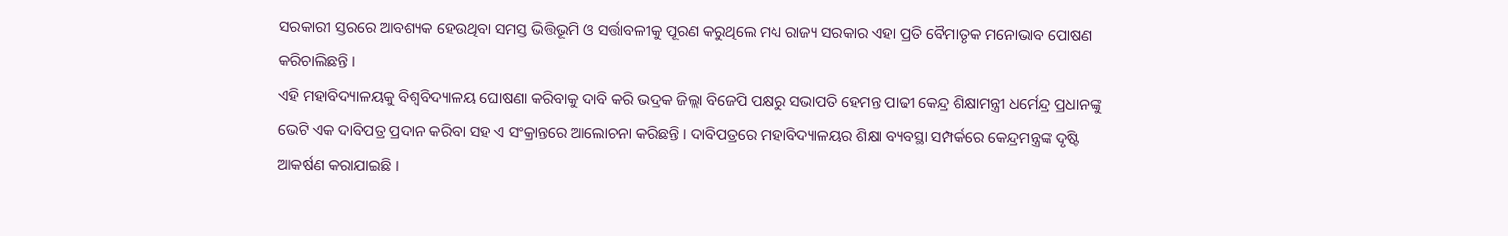ସରକାରୀ ସ୍ତରରେ ଆବଶ୍ୟକ ହେଉଥିବା ସମସ୍ତ ଭିତ୍ତିଭୂମି ଓ ସର୍ତ୍ତାବଳୀକୁ ପୂରଣ କରୁଥିଲେ ମଧ୍ୟ ରାଜ୍ୟ ସରକାର ଏହା ପ୍ରତି ବୈମାତୃକ ମନୋଭାବ ପୋଷଣ କରିଚାଲିଛନ୍ତି ।
ଏହି ମହାବିଦ୍ୟାଳୟକୁ ବିଶ୍ୱବିଦ୍ୟାଳୟ ଘୋଷଣା କରିବାକୁ ଦାବି କରି ଭଦ୍ରକ ଜିଲ୍ଲା ବିଜେପି ପକ୍ଷରୁ ସଭାପତି ହେମନ୍ତ ପାଢୀ କେନ୍ଦ୍ର ଶିକ୍ଷାମନ୍ତ୍ରୀ ଧର୍ମେନ୍ଦ୍ର ପ୍ରଧାନଙ୍କୁ ଭେଟି ଏକ ଦାବିପତ୍ର ପ୍ରଦାନ କରିବା ସହ ଏ ସଂକ୍ରାନ୍ତରେ ଆଲୋଚନା କରିଛନ୍ତି । ଦାବିପତ୍ରରେ ମହାବିଦ୍ୟାଳୟର ଶିକ୍ଷା ବ୍ୟବସ୍ଥା ସମ୍ପର୍କରେ କେନ୍ଦ୍ରମନ୍ତ୍ରଙ୍କ ଦୃଷ୍ଟି ଆକର୍ଷଣ କରାଯାଇଛି ।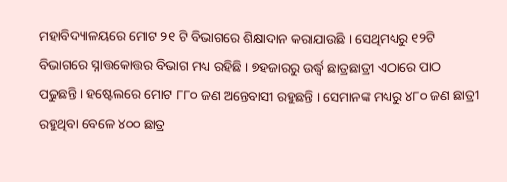ମହାବିଦ୍ୟାଳୟରେ ମୋଟ ୨୧ ଟି ବିଭାଗରେ ଶିକ୍ଷାଦାନ କରାଯାଉଛି । ସେଥିମଧ୍ୟରୁ ୧୨ଟି ବିଭାଗରେ ସ୍ନାତ୍ତକୋତ୍ତର ବିଭାଗ ମଧ୍ୟ ରହିଛି । ୭ହଜାରରୁ ଉର୍ଦ୍ଧ୍ୱ ଛାତ୍ରଛାତ୍ରୀ ଏଠାରେ ପାଠ ପଢୁଛନ୍ତି । ହଷ୍ଟେଲରେ ମୋଟ ୮୮୦ ଜଣ ଅନ୍ତେବାସୀ ରହୁଛନ୍ତି । ସେମାନଙ୍କ ମଧ୍ୟରୁ ୪୮୦ ଜଣ ଛାତ୍ରୀ ରହୁଥିବା ବେଳେ ୪୦୦ ଛାତ୍ର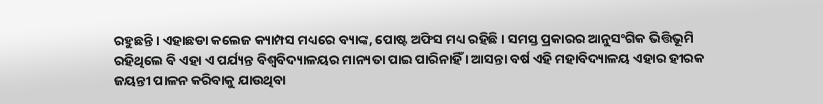ରହୁଛନ୍ତି । ଏହାଛଡା କଲେଜ କ୍ୟାମ୍ପସ ମଧ୍ୟରେ ବ୍ୟାଙ୍କ, ପୋଷ୍ଟ ଅଫିସ ମଧ୍ୟ ରହିଛି । ସମସ୍ତ ପ୍ରକାରର ଆନୁସଂଗିକ ଭିତ୍ତିଭୂମି ରହିଥିଲେ ବି ଏହା ଏ ପର୍ଯ୍ୟନ୍ତ ବିଶ୍ୱବିଦ୍ୟାଳୟର ମାନ୍ୟତା ପାଇ ପାରିନାହିଁ । ଆସନ୍ତା ବର୍ଷ ଏହି ମହାବିଦ୍ୟାଳୟ ଏହାର ହୀରକ ଜୟନ୍ତୀ ପାଳନ କରିବାକୁ ଯାଉଥିବା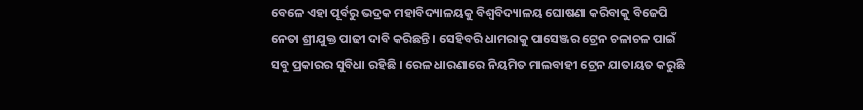ବେଳେ ଏହା ପୂର୍ବରୁ ଭଦ୍ରକ ମହାବିଦ୍ୟାଳୟକୁ ବିଶ୍ୱବିଦ୍ୟାଳୟ ଘୋଷଣା କରିବାକୁ ବିଜେପି ନେତା ଶ୍ରୀଯୁକ୍ତ ପାଢୀ ଦାବି କରିଛନ୍ତି । ସେହିବରି ଧାମରାକୁ ପାସେଞ୍ଜର ଟ୍ରେନ ଚଳାଚଳ ପାଇଁ ସବୁ ପ୍ରକାରର ସୁବିଧା ରହିଛି । ରେଳ ଧାରଣାରେ ନିୟମିତ ମାଲବାହୀ ଟ୍ରେନ ଯାତାୟତ କରୁଛି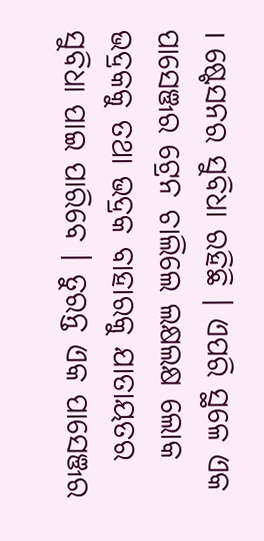। ଷ୍ଟେସନର ସୁବିଧା ରହିଛି । ଏପରି ସ୍ଥଳେ ଏକ ପାସେଞ୍ଜର ଟ୍ରେନ ଚାଲିଲେ ଲକ୍ଷଲକ୍ଷ ଲୋକ ଭଦ୍ରକକୁ ତଥା ଭଦ୍ରକ ବାହାରକୁ ଯାତାୟତର ସୁବିଧା ପାଇ ପାରିବେ । ତୁରନ୍ତ ଏକ ପାସେଞ୍ଜର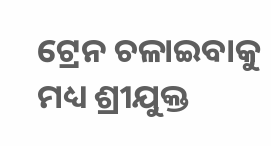ଟ୍ରେନ ଚଳାଇବାକୁ ମଧ୍ୟ ଶ୍ରୀଯୁକ୍ତ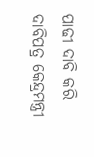ପାଢୀ ଦାବି କରି ଦାବିପତ୍ର କେନ୍ଦ୍ରମନ୍ତ୍ରୀ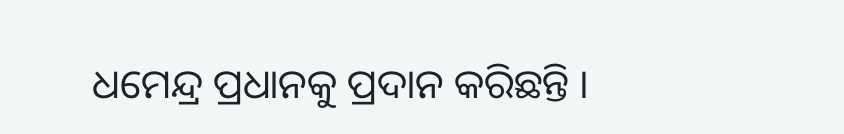ଧମେନ୍ଦ୍ର ପ୍ରଧାନକୁ ପ୍ରଦାନ କରିଛନ୍ତି ।